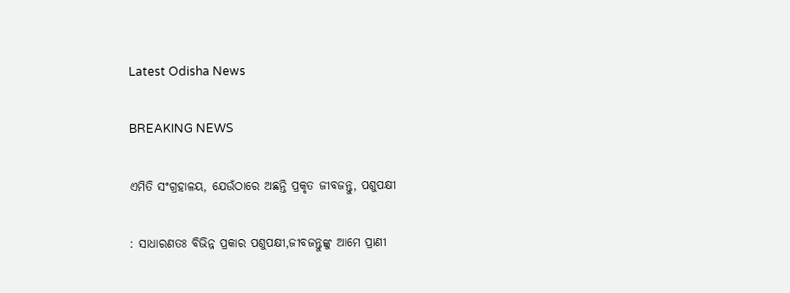Latest Odisha News

BREAKING NEWS

ଏମିତି ସଂଗ୍ରହାଳୟ, ଯେଉଁଠାରେ ଅଛନ୍ତି ପ୍ରକୃତ ଜୀବଜନ୍ତୁ, ପଶୁପକ୍ଷୀ

: ସାଧାରଣତଃ ବିଭିନ୍ନ ପ୍ରକାର ପଶୁପକ୍ଷୀ,ଜୀବଜନ୍ତୁଙ୍କୁ ଆମେ ପ୍ରାଣୀ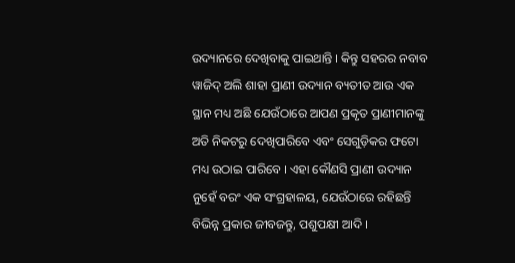ଉଦ୍ୟାନରେ ଦେଖିବାକୁ ପାଇଥାନ୍ତି । କିନ୍ତୁ ସହରର ନବାବ ୱାଜିଦ୍ ଅଲି ଶାହା ପ୍ରାଣୀ ଉଦ୍ୟାନ ବ୍ୟତୀତ ଆଉ ଏକ ସ୍ଥାନ ମଧ୍ୟ ଅଛି ଯେଉଁଠାରେ ଆପଣ ପ୍ରକୃତ ପ୍ରାଣୀମାନଙ୍କୁ ଅତି ନିକଟରୁ ଦେଖିପାରିବେ ଏବଂ ସେଗୁଡ଼ିକର ଫଟୋ ମଧ୍ୟ ଉଠାଇ ପାରିବେ । ଏହା କୌଣସି ପ୍ରାଣୀ ଉଦ୍ୟାନ ନୁହେଁ ବରଂ ଏକ ସଂଗ୍ରହାଳୟ, ଯେଉଁଠାରେ ରହିଛନ୍ତି ବିଭିନ୍ନ ପ୍ରକାର ଜୀବଜନ୍ତୁ, ପଶୁପକ୍ଷୀ ଆଦି ।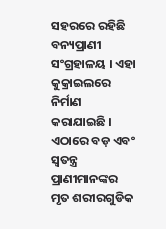ସହରରେ ରହିଛି ବନ୍ୟପ୍ରାଣୀ ସଂଗ୍ରହାଳୟ । ଏହା କୁକ୍ରାଇଲରେ ନିର୍ମାଣ କରାଯାଇଛି । ଏଠାରେ ବଡ଼ ଏବଂ ସ୍ୱତନ୍ତ୍ର ପ୍ରାଣୀମାନଙ୍କର ମୃତ ଶରୀରଗୁଡିକ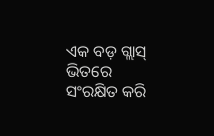ଏକ ବଡ଼ ଗ୍ଲାସ୍ ଭିତରେ ସଂରକ୍ଷିତ କରି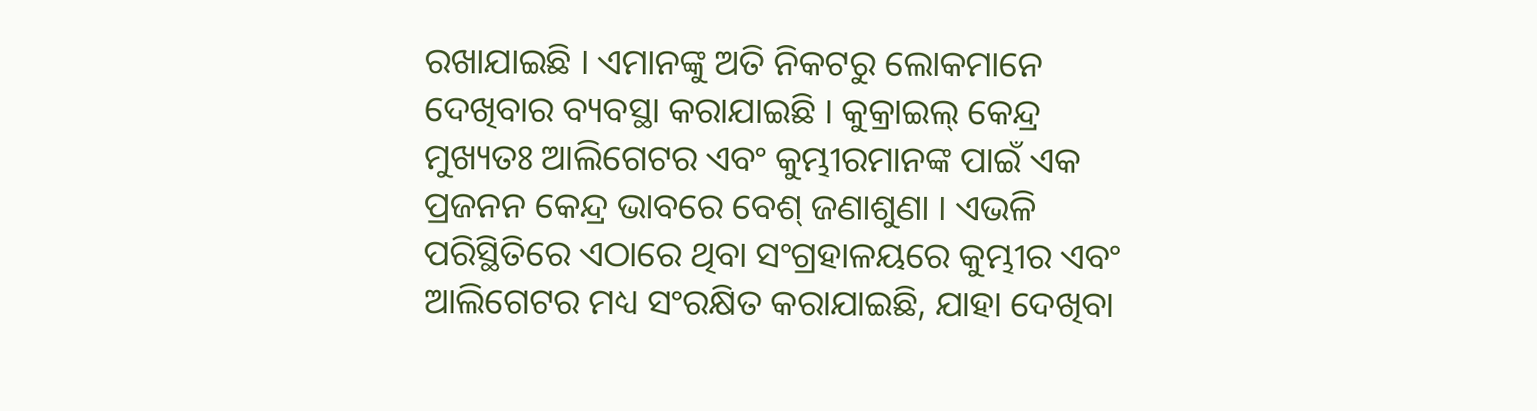ରଖାଯାଇଛି । ଏମାନଙ୍କୁ ଅତି ନିକଟରୁ ଲୋକମାନେ ଦେଖିବାର ବ୍ୟବସ୍ଥା କରାଯାଇଛି । କୁକ୍ରାଇଲ୍ କେନ୍ଦ୍ର ମୁଖ୍ୟତଃ ଆଲିଗେଟର ଏବଂ କୁମ୍ଭୀରମାନଙ୍କ ପାଇଁ ଏକ ପ୍ରଜନନ କେନ୍ଦ୍ର ଭାବରେ ବେଶ୍ ଜଣାଶୁଣା । ଏଭଳି ପରିସ୍ଥିତିରେ ଏଠାରେ ଥିବା ସଂଗ୍ରହାଳୟରେ କୁମ୍ଭୀର ଏବଂ ଆଲିଗେଟର ମଧ୍ୟ ସଂରକ୍ଷିତ କରାଯାଇଛି, ଯାହା ଦେଖିବା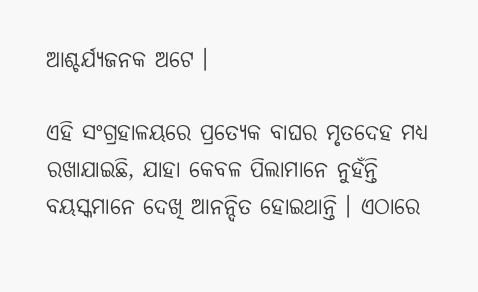ଆଶ୍ଚର୍ଯ୍ୟଜନକ ଅଟେ ।

ଏହି ସଂଗ୍ରହାଳୟରେ ପ୍ରତ୍ୟେକ ବାଘର ମୃତଦେହ ମଧ୍ୟ ରଖାଯାଇଛି, ଯାହା କେବଳ ପିଲାମାନେ ନୁହଁନ୍ତି ବୟସ୍କମାନେ ଦେଖି ଆନନ୍ଦିତ ହୋଇଥାନ୍ତି । ଏଠାରେ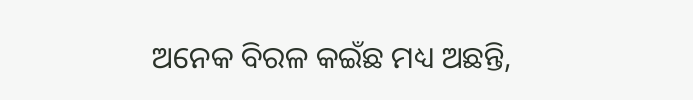ଅନେକ ବିରଳ କଇଁଛ ମଧ୍ୟ ଅଛନ୍ତି,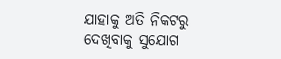ଯାହାକୁ ଅତି ନିକଟରୁ ଦେଖିବାକୁ ସୁଯୋଗ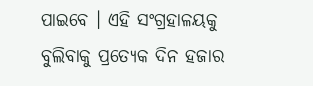ପାଇବେ । ଏହି ସଂଗ୍ରହାଳୟକୁ ବୁଲିବାକୁ ପ୍ରତ୍ୟେକ ଦିନ ହଜାର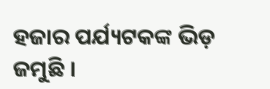ହଜାର ପର୍ଯ୍ୟଟକଙ୍କ ଭିଡ଼ ଜମୁଛି ।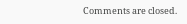Comments are closed.